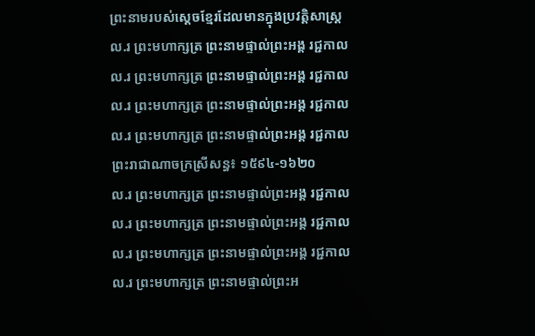ព្រះនាមរបស់ស្ដេចខ្មែរដែលមានក្នុងប្រវត្តិសាស្ត្រ
ល.រ ព្រះមហាក្សត្រ ព្រះនាមផ្ទាល់ព្រះអង្គ រជ្ជកាល
ល.រ ព្រះមហាក្សត្រ ព្រះនាមផ្ទាល់ព្រះអង្គ រជ្ជកាល
ល.រ ព្រះមហាក្សត្រ ព្រះនាមផ្ទាល់ព្រះអង្គ រជ្ជកាល
ល.រ ព្រះមហាក្សត្រ ព្រះនាមផ្ទាល់ព្រះអង្គ រជ្ជកាល
ព្រះរាជាណាចក្រស្រីសន្ធ៖ ១៥៩៤-១៦២០
ល.រ ព្រះមហាក្សត្រ ព្រះនាមផ្ទាល់ព្រះអង្គ រជ្ជកាល
ល.រ ព្រះមហាក្សត្រ ព្រះនាមផ្ទាល់ព្រះអង្គ រជ្ជកាល
ល.រ ព្រះមហាក្សត្រ ព្រះនាមផ្ទាល់ព្រះអង្គ រជ្ជកាល
ល.រ ព្រះមហាក្សត្រ ព្រះនាមផ្ទាល់ព្រះអ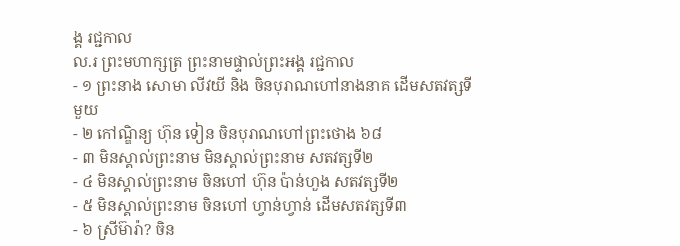ង្គ រជ្ជកាល
ល.រ ព្រះមហាក្សត្រ ព្រះនាមផ្ទាល់ព្រះអង្គ រជ្ជកាល
- ១ ព្រះនាង សោមា លីវយី និង ចិនបុរាណហៅនាងនាគ ដើមសតវត្សទីមួយ
- ២ កៅណ្ឌិន្យ ហ៊ុន ទៀន ចិនបុរាណហៅព្រះថោង ៦៨
- ៣ មិនស្គាល់ព្រះនាម មិនស្គាល់ព្រះនាម សតវត្សទី២
- ៤ មិនស្គាល់ព្រះនាម ចិនហៅ ហ៊ុន ប៉ាន់ហួង សតវត្សទី២
- ៥ មិនស្គាល់ព្រះនាម ចិនហៅ ហ្វាន់ហ្វាន់ ដើមសតវត្សទី៣
- ៦ ស្រីម៊ារ៉ា? ចិន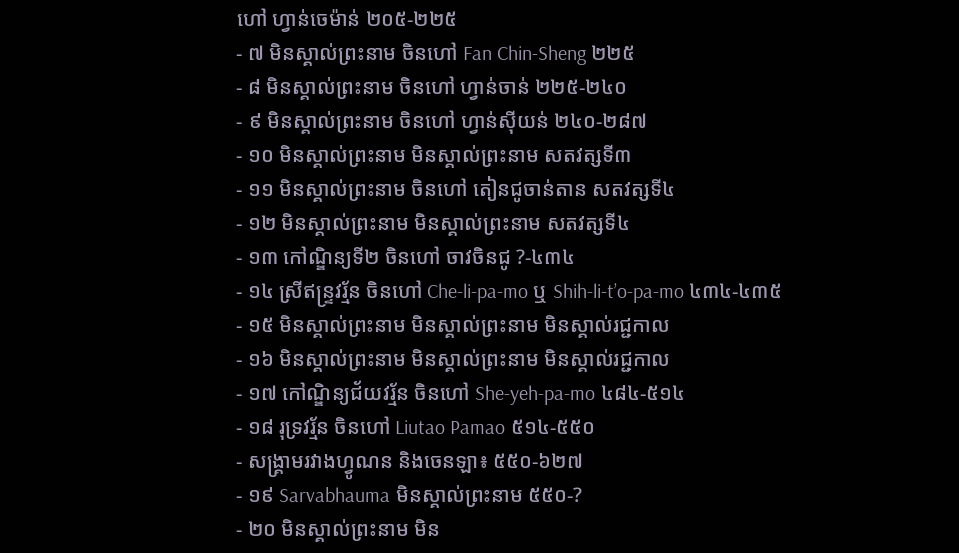ហៅ ហ្វាន់ចេម៉ាន់ ២០៥-២២៥
- ៧ មិនស្គាល់ព្រះនាម ចិនហៅ Fan Chin-Sheng ២២៥
- ៨ មិនស្គាល់ព្រះនាម ចិនហៅ ហ្វាន់ចាន់ ២២៥-២៤០
- ៩ មិនស្គាល់ព្រះនាម ចិនហៅ ហ្វាន់ស៊ីយន់ ២៤០-២៨៧
- ១០ មិនស្គាល់ព្រះនាម មិនស្គាល់ព្រះនាម សតវត្សទី៣
- ១១ មិនស្គាល់ព្រះនាម ចិនហៅ តៀនជូចាន់តាន សតវត្សទី៤
- ១២ មិនស្គាល់ព្រះនាម មិនស្គាល់ព្រះនាម សតវត្សទី៤
- ១៣ កៅណ្ឌិន្យទី២ ចិនហៅ ចាវចិនជូ ?-៤៣៤
- ១៤ ស្រីឥន្ទ្រវរ្ម័ន ចិនហៅ Che-li-pa-mo ឬ Shih-li-t’o-pa-mo ៤៣៤-៤៣៥
- ១៥ មិនស្គាល់ព្រះនាម មិនស្គាល់ព្រះនាម មិនស្គាល់រជ្ជកាល
- ១៦ មិនស្គាល់ព្រះនាម មិនស្គាល់ព្រះនាម មិនស្គាល់រជ្ជកាល
- ១៧ កៅណ្ឌិន្យជ័យវរ្ម័ន ចិនហៅ She-yeh-pa-mo ៤៨៤-៥១៤
- ១៨ រុទ្រវរ្ម័ន ចិនហៅ Liutao Pamao ៥១៤-៥៥០
- សង្គ្រាមរវាងហ្វូណន និងចេនឡា៖ ៥៥០-៦២៧
- ១៩ Sarvabhauma មិនស្គាល់ព្រះនាម ៥៥០-?
- ២០ មិនស្គាល់ព្រះនាម មិន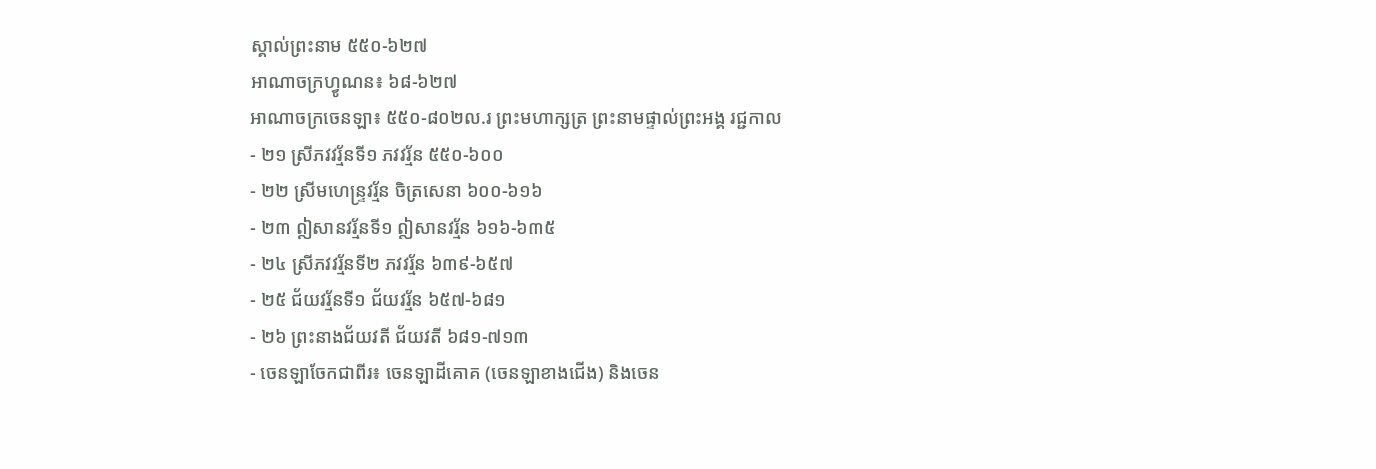ស្គាល់ព្រះនាម ៥៥០-៦២៧
អាណាចក្រហ្វូណន៖ ៦៨-៦២៧
អាណាចក្រចេនឡា៖ ៥៥០-៨០២ល.រ ព្រះមហាក្សត្រ ព្រះនាមផ្ទាល់ព្រះអង្គ រជ្ជកាល
- ២១ ស្រីភវវរ្ម័នទី១ ភវវរ្ម័ន ៥៥០-៦០០
- ២២ ស្រីមហេន្ទ្រវរ្ម័ន ចិត្រសេនា ៦០០-៦១៦
- ២៣ ឦសានវរ្ម័នទី១ ឦសានវរ្ម័ន ៦១៦-៦៣៥
- ២៤ ស្រីភវវរ្ម័នទី២ ភវវរ្ម័ន ៦៣៩-៦៥៧
- ២៥ ជ័យវរ្ម័នទី១ ជ័យវរ្ម័ន ៦៥៧-៦៨១
- ២៦ ព្រះនាងជ័យវតី ជ័យវតី ៦៨១-៧១៣
- ចេនឡាចែកជាពីរ៖ ចេនឡាដីគោគ (ចេនឡាខាងជើង) និងចេន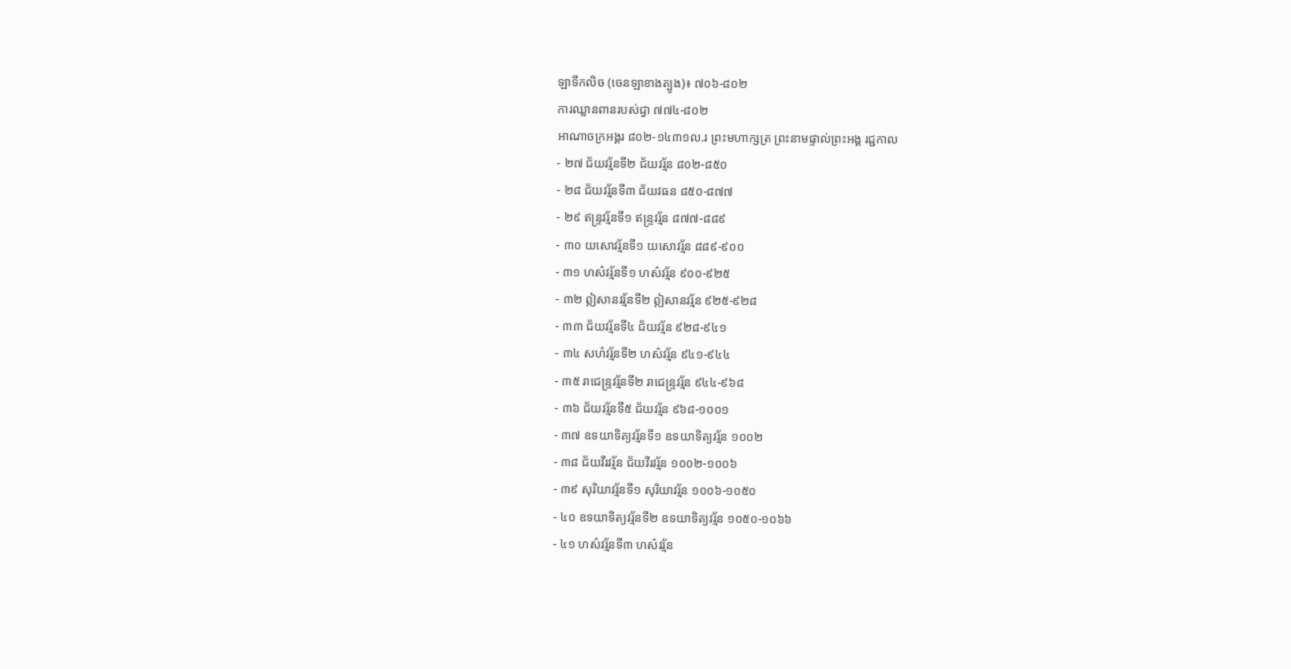ឡាទឹកលិច (ចេនឡាខាងត្បូង)៖ ៧០៦-៨០២
ការឈ្លានពានរបស់ជ្វា ៧៧៤-៨០២
អាណាចក្រអង្គរ ៨០២-១៤៣១ល.រ ព្រះមហាក្សត្រ ព្រះនាមផ្ទាល់ព្រះអង្គ រជ្ជកាល
- ២៧ ជ័យវរ្ម័នទី២ ជ័យវរ្ម័ន ៨០២-៨៥០
- ២៨ ជ័យវរ្ម័នទី៣ ជ័យវធន ៨៥០-៨៧៧
- ២៩ ឥន្ទ្រវរ្ម័នទី១ ឥន្ទ្រវរ្ម័ន ៨៧៧-៨៨៩
- ៣០ យសោវរ្ម័នទី១ យសោវរ្ម័ន ៨៨៩-៩០០
- ៣១ ហស៌វរ្ម័នទី១ ហស៌វរ្ម័ន ៩០០-៩២៥
- ៣២ ឦសានវរ្ម័នទី២ ឦសានវរ្ម័ន ៩២៥-៩២៨
- ៣៣ ជ័យវរ្ម័នទី៤ ជ័យវរ្ម័ន ៩២៨-៩៤១
- ៣៤ សហ៌វរ្ម័នទី២ ហស៌វរ្ម័ន ៩៤១-៩៤៤
- ៣៥ រាជេន្ទ្រវរ្ម័នទី២ រាជេន្ទ្រវរ្ម័ន ៩៤៤-៩៦៨
- ៣៦ ជ័យវរ្ម័នទី៥ ជ័យវរ្ម័ន ៩៦៨-១០០១
- ៣៧ ឧទយាទិត្យវរ្ម័នទី១ ឧទយាទិត្យវរ្ម័ន ១០០២
- ៣៨ ជ័យវីរវរ្ម័ន ជ័យវីរវរ្ម័ន ១០០២-១០០៦
- ៣៩ សុរិយាវរ្ម័នទី១ សុរិយាវរ្ម័ន ១០០៦-១០៥០
- ៤០ ឧទយាទិត្យវរ្ម័នទី២ ឧទយាទិត្យវរ្ម័ន ១០៥០-១០៦៦
- ៤១ ហស៌វរ្ម័នទី៣ ហស៌វរ្ម័ន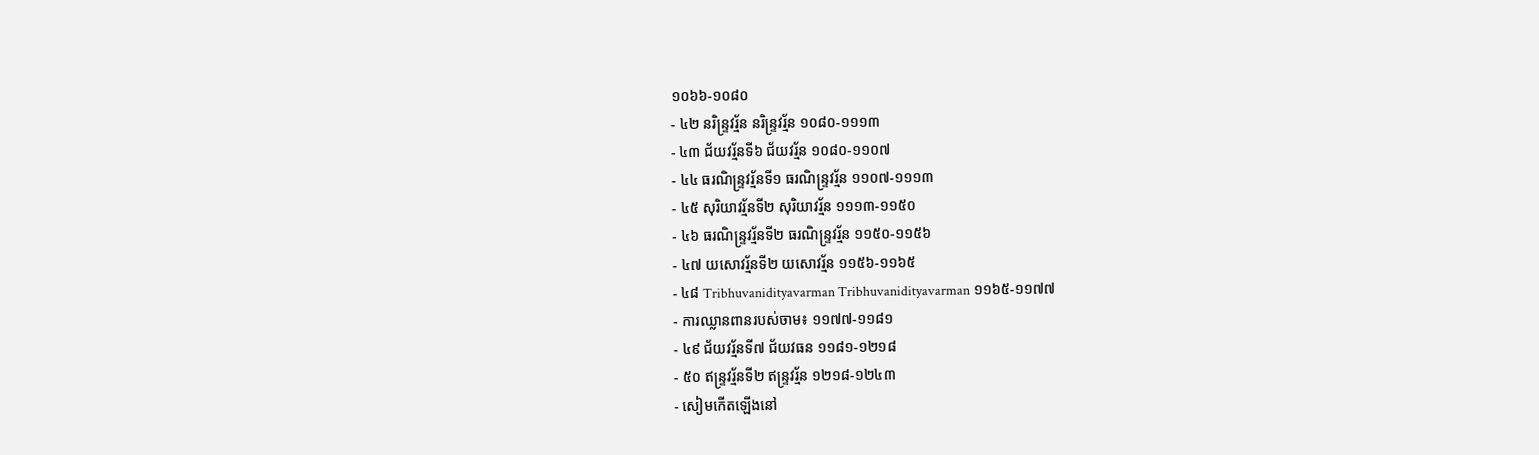១០៦៦-១០៨០
- ៤២ នរិន្ទ្រវរ្ម័ន នរិន្ទ្រវរ្ម័ន ១០៨០-១១១៣
- ៤៣ ជ័យវរ្ម័នទី៦ ជ័យវរ្ម័ន ១០៨០-១១០៧
- ៤៤ ធរណិន្ទ្រវរ្ម័នទី១ ធរណិន្ទ្រវរ្ម័ន ១១០៧-១១១៣
- ៤៥ សុរិយាវរ្ម័នទី២ សុរិយាវរ្ម័ន ១១១៣-១១៥០
- ៤៦ ធរណិន្ទ្រវរ្ម័នទី២ ធរណិន្ទ្រវរ្ម័ន ១១៥០-១១៥៦
- ៤៧ យសោវរ្ម័នទី២ យសោវរ្ម័ន ១១៥៦-១១៦៥
- ៤៨ Tribhuvanidityavarman Tribhuvanidityavarman ១១៦៥-១១៧៧
- ការឈ្លានពានរបស់ចាម៖ ១១៧៧-១១៨១
- ៤៩ ជ័យវរ្ម័នទី៧ ជ័យវធន ១១៨១-១២១៨
- ៥០ ឥន្ទ្រវរ្ម័នទី២ ឥន្ទ្រវរ្ម័ន ១២១៨-១២៤៣
- សៀមកើតឡើងនៅ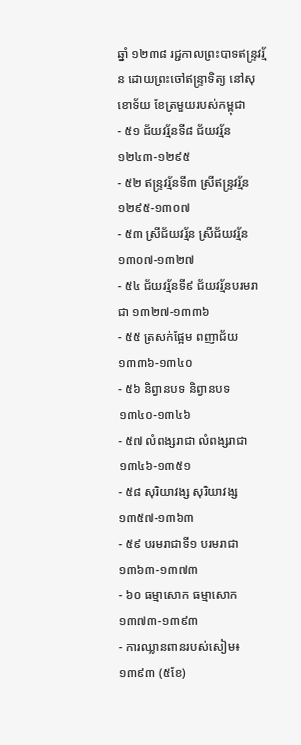ឆ្នាំ ១២៣៨ រជ្ជកាលព្រះបាទឥន្ទ្រវរ្ម័ន ដោយព្រះចៅឥន្ទ្រាទិត្យ នៅសុខោទ័យ ខែត្រមួយរបស់កម្ពុជា
- ៥១ ជ័យវរ្ម័នទី៨ ជ័យវរ្ម័ន ១២៤៣-១២៩៥
- ៥២ ឥន្ទ្រវរ្ម័នទី៣ ស្រីឥន្ទ្រវរ្ម័ន ១២៩៥-១៣០៧
- ៥៣ ស្រីជ័យវរ្ម័ន ស្រីជ័យវរ្ម័ន ១៣០៧-១៣២៧
- ៥៤ ជ័យវរ្ម័នទី៩ ជ័យវរ្ម័នបរមរាជា ១៣២៧-១៣៣៦
- ៥៥ ត្រសក់ផ្អែម ពញាជ័យ ១៣៣៦-១៣៤០
- ៥៦ និព្វានបទ និព្វានបទ ១៣៤០-១៣៤៦
- ៥៧ លំពង្សរាជា លំពង្សរាជា ១៣៤៦-១៣៥១
- ៥៨ សុរិយាវង្ស សុរិយាវង្ស ១៣៥៧-១៣៦៣
- ៥៩ បរមរាជាទី១ បរមរាជា ១៣៦៣-១៣៧៣
- ៦០ ធម្មាសោក ធម្មាសោក ១៣៧៣-១៣៩៣
- ការឈ្លានពានរបស់សៀម៖ ១៣៩៣ (៥ខែ)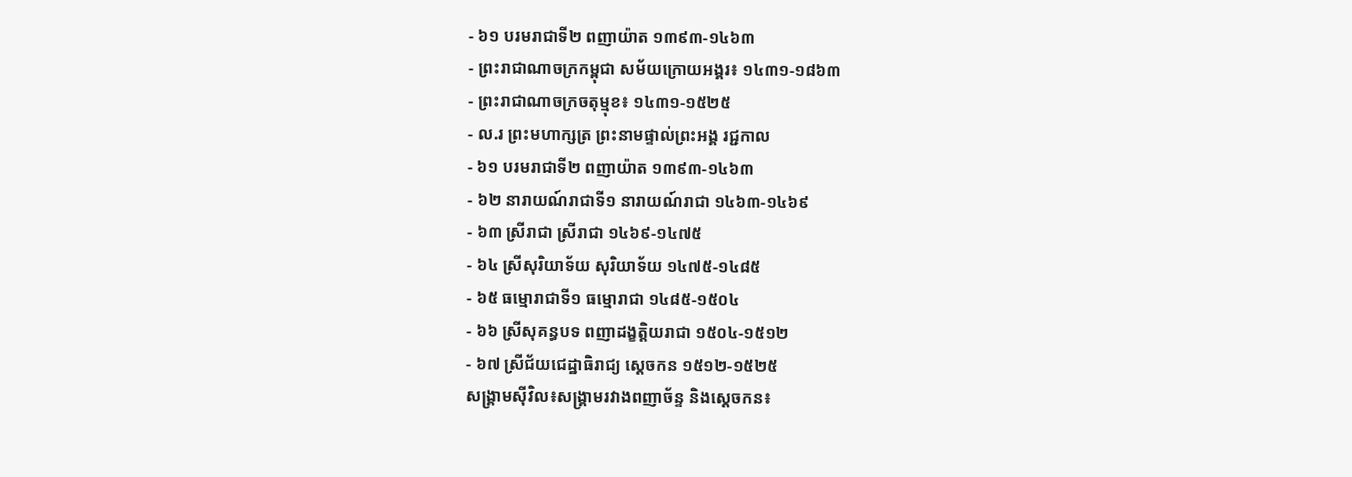- ៦១ បរមរាជាទី២ ពញាយ៉ាត ១៣៩៣-១៤៦៣
- ព្រះរាជាណាចក្រកម្ពុជា សម័យក្រោយអង្គរ៖ ១៤៣១-១៨៦៣
- ព្រះរាជាណាចក្រចតុម្មុខ៖ ១៤៣១-១៥២៥
- ល.រ ព្រះមហាក្សត្រ ព្រះនាមផ្ទាល់ព្រះអង្គ រជ្ជកាល
- ៦១ បរមរាជាទី២ ពញាយ៉ាត ១៣៩៣-១៤៦៣
- ៦២ នារាយណ៍រាជាទី១ នារាយណ៍រាជា ១៤៦៣-១៤៦៩
- ៦៣ ស្រីរាជា ស្រីរាជា ១៤៦៩-១៤៧៥
- ៦៤ ស្រីសុរិយាទ័យ សុរិយាទ័យ ១៤៧៥-១៤៨៥
- ៦៥ ធម្មោរាជាទី១ ធម្មោរាជា ១៤៨៥-១៥០៤
- ៦៦ ស្រីសុគន្ធបទ ពញាដង្ខត្តិយរាជា ១៥០៤-១៥១២
- ៦៧ ស្រីជ័យជេដ្ឋាធិរាជ្យ ស្ដេចកន ១៥១២-១៥២៥
សង្គ្រាមស៊ីវិល៖សង្គ្រាមរវាងពញាច័ន្ទ និងស្ដេចកន៖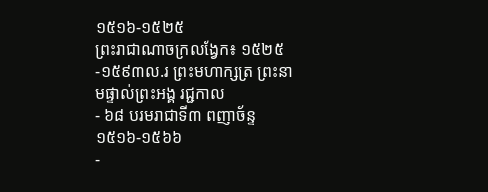១៥១៦-១៥២៥
ព្រះរាជាណាចក្រលង្វែក៖ ១៥២៥-១៥៩៣ល.រ ព្រះមហាក្សត្រ ព្រះនាមផ្ទាល់ព្រះអង្គ រជ្ជកាល
- ៦៨ បរមរាជាទី៣ ពញាច័ន្ទ ១៥១៦-១៥៦៦
-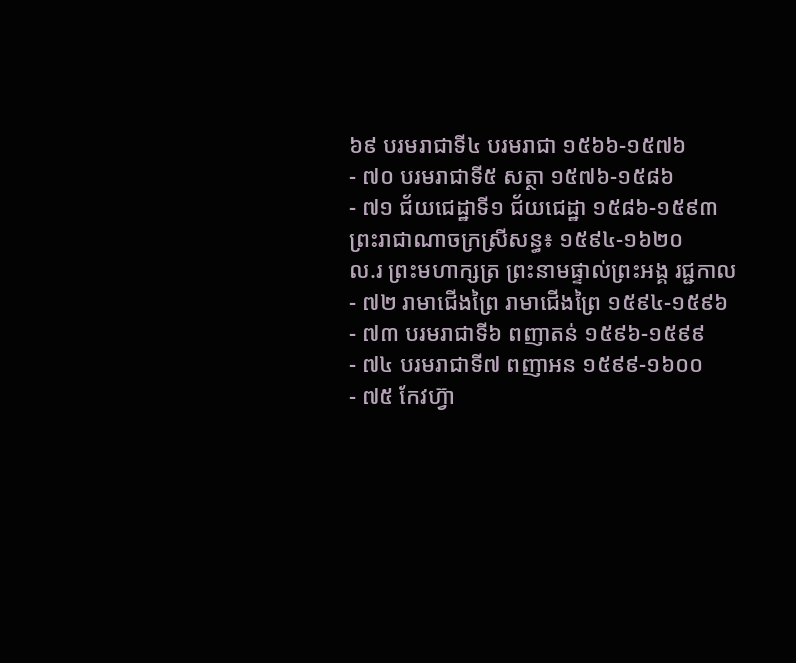៦៩ បរមរាជាទី៤ បរមរាជា ១៥៦៦-១៥៧៦
- ៧០ បរមរាជាទី៥ សត្ថា ១៥៧៦-១៥៨៦
- ៧១ ជ័យជេដ្ឋាទី១ ជ័យជេដ្ឋា ១៥៨៦-១៥៩៣
ព្រះរាជាណាចក្រស្រីសន្ធ៖ ១៥៩៤-១៦២០
ល.រ ព្រះមហាក្សត្រ ព្រះនាមផ្ទាល់ព្រះអង្គ រជ្ជកាល
- ៧២ រាមាជើងព្រៃ រាមាជើងព្រៃ ១៥៩៤-១៥៩៦
- ៧៣ បរមរាជាទី៦ ពញាតន់ ១៥៩៦-១៥៩៩
- ៧៤ បរមរាជាទី៧ ពញាអន ១៥៩៩-១៦០០
- ៧៥ កែវហ្វ៊ា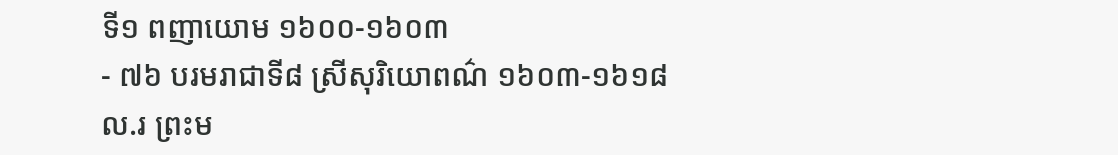ទី១ ពញាយោម ១៦០០-១៦០៣
- ៧៦ បរមរាជាទី៨ ស្រីសុរិយោពណ៌ ១៦០៣-១៦១៨
ល.រ ព្រះម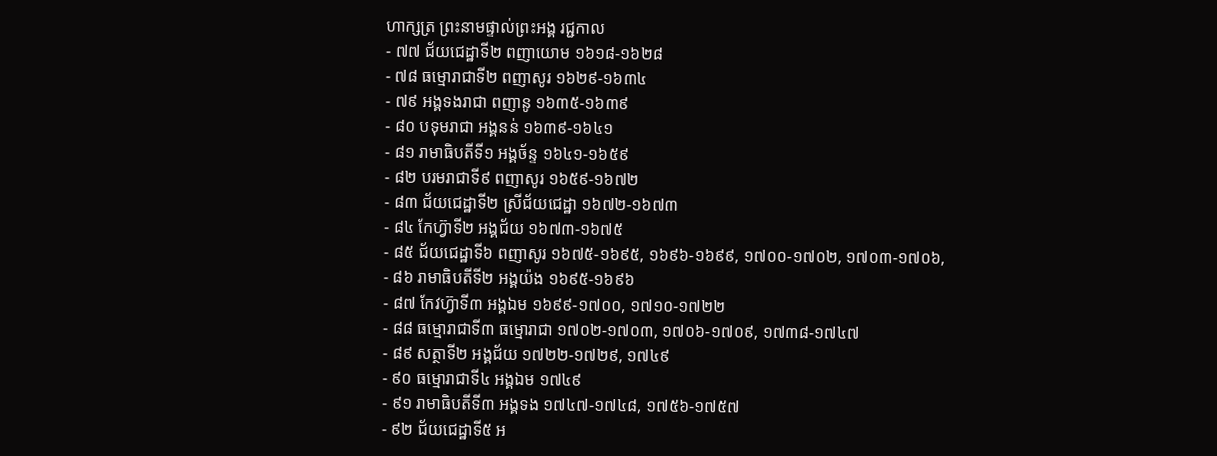ហាក្សត្រ ព្រះនាមផ្ទាល់ព្រះអង្គ រជ្ជកាល
- ៧៧ ជ័យជេដ្ឋាទី២ ពញាយោម ១៦១៨-១៦២៨
- ៧៨ ធម្មោរាជាទី២ ពញាសូរ ១៦២៩-១៦៣៤
- ៧៩ អង្គទងរាជា ពញានូ ១៦៣៥-១៦៣៩
- ៨០ បទុមរាជា អង្គនន់ ១៦៣៩-១៦៤១
- ៨១ រាមាធិបតីទី១ អង្គច័ន្ទ ១៦៤១-១៦៥៩
- ៨២ បរមរាជាទី៩ ពញាសូរ ១៦៥៩-១៦៧២
- ៨៣ ជ័យជេដ្ឋាទី២ ស្រីជ័យជេដ្ឋា ១៦៧២-១៦៧៣
- ៨៤ កែហ្វ៊ាទី២ អង្គជ័យ ១៦៧៣-១៦៧៥
- ៨៥ ជ័យជេដ្ឋាទី៦ ពញាសូរ ១៦៧៥-១៦៩៥, ១៦៩៦-១៦៩៩, ១៧០០-១៧០២, ១៧០៣-១៧០៦,
- ៨៦ រាមាធិបតីទី២ អង្គយ៉ង ១៦៩៥-១៦៩៦
- ៨៧ កែវហ្វ៊ាទី៣ អង្គឯម ១៦៩៩-១៧០០, ១៧១០-១៧២២
- ៨៨ ធម្មោរាជាទី៣ ធម្មោរាជា ១៧០២-១៧០៣, ១៧០៦-១៧០៩, ១៧៣៨-១៧៤៧
- ៨៩ សត្ថាទី២ អង្គជ័យ ១៧២២-១៧២៩, ១៧៤៩
- ៩០ ធម្មោរាជាទី៤ អង្គឯម ១៧៤៩
- ៩១ រាមាធិបតីទី៣ អង្គទង ១៧៤៧-១៧៤៨, ១៧៥៦-១៧៥៧
- ៩២ ជ័យជេដ្ឋាទី៥ អ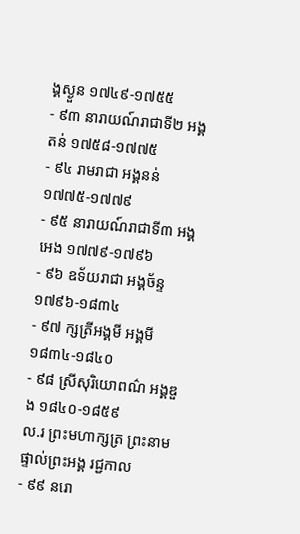ង្គស្ងួន ១៧៤៩-១៧៥៥
- ៩៣ នារាយណ៍រាជាទី២ អង្គតន់ ១៧៥៨-១៧៧៥
- ៩៤ រាមរាជា អង្គនន់ ១៧៧៥-១៧៧៩
- ៩៥ នារាយណ៍រាជាទី៣ អង្គអេង ១៧៧៩-១៧៩៦
- ៩៦ ឧទ័យរាជា អង្គច័ន្ទ ១៧៩៦-១៨៣៤
- ៩៧ ក្សត្រីអង្គមី អង្គមី ១៨៣៤-១៨៤០
- ៩៨ ស្រីសុរិយោពណ៌ អង្គឌួង ១៨៤០-១៨៥៩
ល.រ ព្រះមហាក្សត្រ ព្រះនាមផ្ទាល់ព្រះអង្គ រជ្ជកាល
- ៩៩ នរោ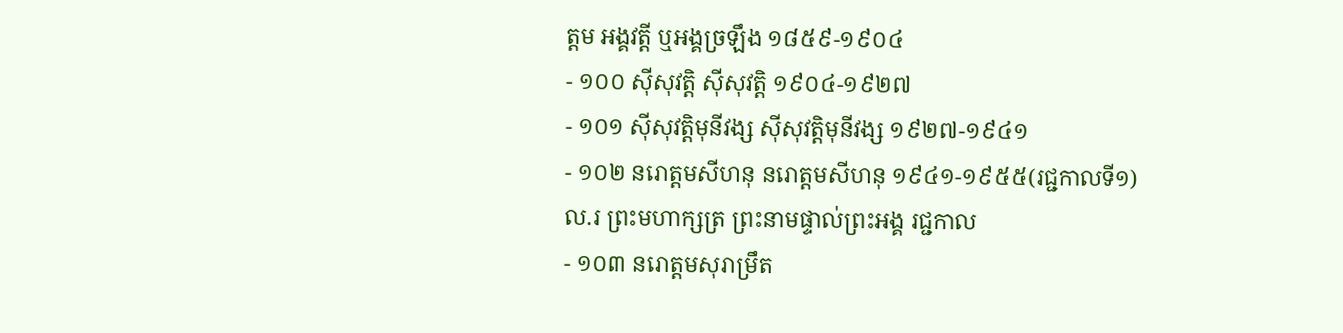ត្ដម អង្គវត្តី ឬអង្គច្រឡឹង ១៨៥៩-១៩០៤
- ១០០ ស៊ីសុវត្តិ ស៊ីសុវត្តិ ១៩០៤-១៩២៧
- ១០១ ស៊ីសុវត្តិមុនីវង្ស ស៊ីសុវត្តិមុនីវង្ស ១៩២៧-១៩៤១
- ១០២ នរោត្ដមសីហនុ នរោត្ដមសីហនុ ១៩៤១-១៩៥៥(រជ្ជកាលទី១)
ល.រ ព្រះមហាក្សត្រ ព្រះនាមផ្ទាល់ព្រះអង្គ រជ្ជកាល
- ១០៣ នរោត្ដមសុរាម្រឹត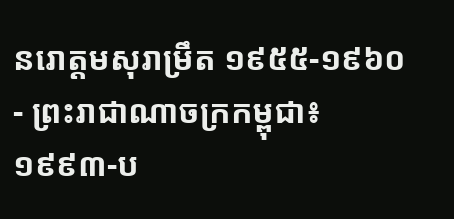នរោត្ដមសុរាម្រឹត ១៩៥៥-១៩៦០
- ព្រះរាជាណាចក្រកម្ពុជា៖ ១៩៩៣-ប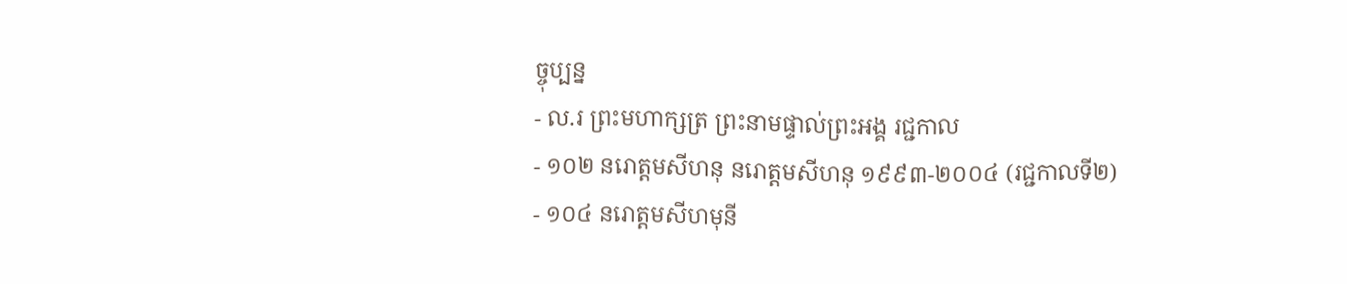ច្ចុប្បន្ន
- ល.រ ព្រះមហាក្សត្រ ព្រះនាមផ្ទាល់ព្រះអង្គ រជ្ជកាល
- ១០២ នរោត្តមសីហនុ នរោត្តមសីហនុ ១៩៩៣-២០០៤ (រជ្ជកាលទី២)
- ១០៤ នរោត្តមសីហមុនី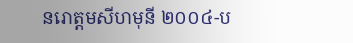នរោត្ដមសីហមុនី ២០០៤-ប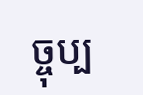ច្ចុប្ប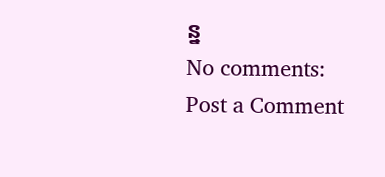ន្ន
No comments:
Post a Comment